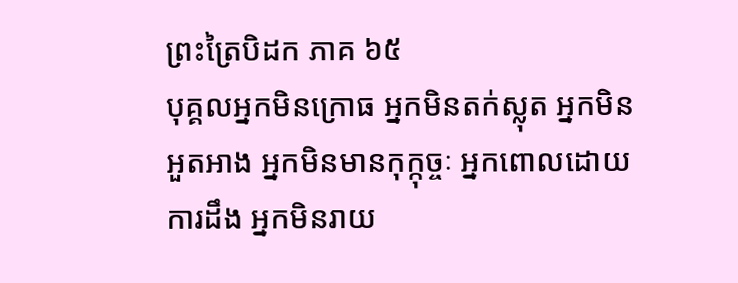ព្រះត្រៃបិដក ភាគ ៦៥
បុគ្គលអ្នកមិនក្រោធ អ្នកមិនតក់ស្លុត អ្នកមិនអួតអាង អ្នកមិនមានកុក្កុច្ចៈ អ្នកពោលដោយការដឹង អ្នកមិនរាយ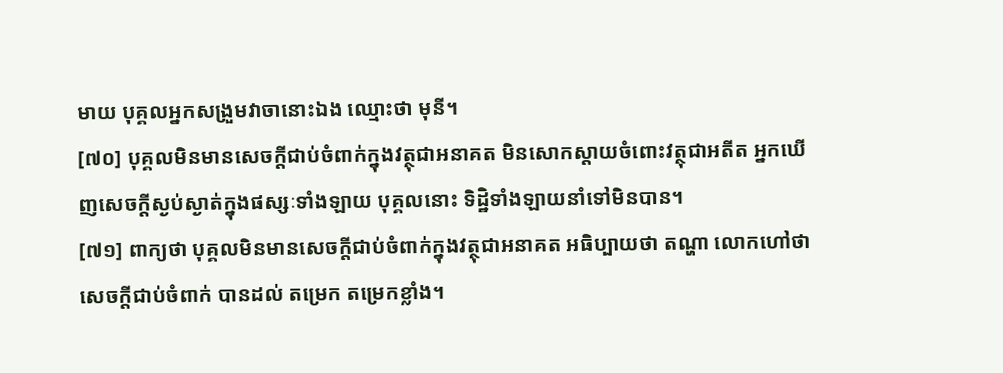មាយ បុគ្គលអ្នកសង្រួមវាចានោះឯង ឈ្មោះថា មុនី។
[៧០] បុគ្គលមិនមានសេចក្តីជាប់ចំពាក់ក្នុងវត្ថុជាអនាគត មិនសោកស្តាយចំពោះវត្ថុជាអតីត អ្នកឃើញសេចក្តីស្ងប់ស្ងាត់ក្នុងផស្សៈទាំងឡាយ បុគ្គលនោះ ទិដ្ឋិទាំងឡាយនាំទៅមិនបាន។
[៧១] ពាក្យថា បុគ្គលមិនមានសេចក្តីជាប់ចំពាក់ក្នុងវត្ថុជាអនាគត អធិប្បាយថា តណ្ហា លោកហៅថា សេចក្តីជាប់ចំពាក់ បានដល់ តម្រេក តម្រេកខ្លាំង។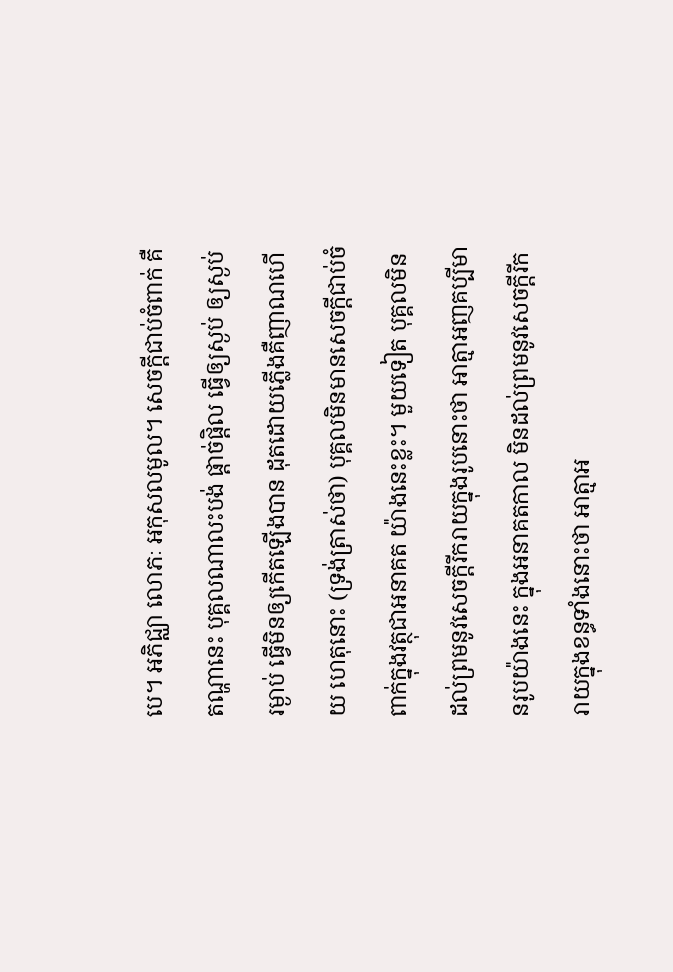បេ។ អភិជ្ឈា លោភៈ អកុសលមូល។ សេចក្តីជាប់ចំពាក់ គឺតណ្ហានេះ បុគ្គលណាលះបង់ ផ្តាច់ផ្តិល ធ្វើឲ្យស្ងប់ ឲ្យស្ងប់រម្ងាប់ ធ្វើមិនឲ្យកើតឡើងបាន ដុតដោយភ្លើងគឺញាណហើយ ហេតុនោះ (ទ្រង់ត្រាស់ថា) បុគ្គលមិនមានសេចក្តីជាប់ចំពាក់ក្នុងវត្ថុជាអនាគត យ៉ាងនេះខ្លះ។ មួយទៀត បុគ្គលមិនដល់ព្រមនូវសេចក្តីរីករាយក្នុងរូបនោះថា អាត្មាអញគប្បីមានរូបយ៉ាងនេះ ក្នុងអនាគតកាល មិនដល់ព្រមនូវសេចក្តីរីករាយក្នុងខន្ធទាំងនោះថា អាត្មាអ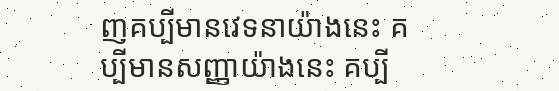ញគប្បីមានវេទនាយ៉ាងនេះ គប្បីមានសញ្ញាយ៉ាងនេះ គប្បី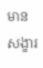មានសង្ខារ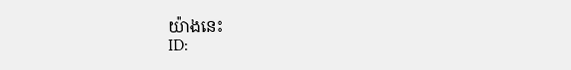យ៉ាងនេះ
ID: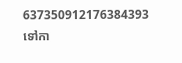637350912176384393
ទៅកា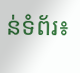ន់ទំព័រ៖